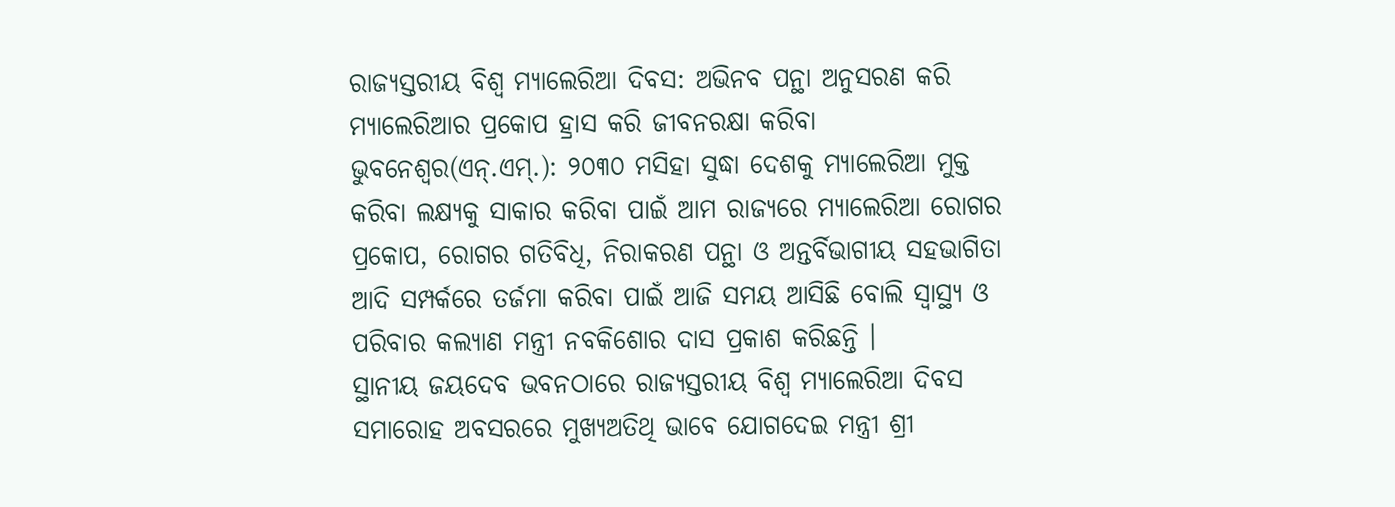ରାଜ୍ୟସ୍ତରୀୟ ବିଶ୍ୱ ମ୍ୟାଲେରିଆ ଦିବସ: ଅଭିନବ ପନ୍ଥା ଅନୁସରଣ କରି ମ୍ୟାଲେରିଆର ପ୍ରକୋପ ହ୍ରାସ କରି ଜୀବନରକ୍ଷା କରିବା
ଭୁବନେଶ୍ୱର(ଏନ୍.ଏମ୍.): ୨୦୩୦ ମସିହା ସୁଦ୍ଧା ଦେଶକୁ ମ୍ୟାଲେରିଆ ମୁକ୍ତ କରିବା ଲକ୍ଷ୍ୟକୁ ସାକାର କରିବା ପାଇଁ ଆମ ରାଜ୍ୟରେ ମ୍ୟାଲେରିଆ ରୋଗର ପ୍ରକୋପ, ରୋଗର ଗତିବିଧି, ନିରାକରଣ ପନ୍ଥା ଓ ଅନ୍ତର୍ବିଭାଗୀୟ ସହଭାଗିତା ଆଦି ସମ୍ପର୍କରେ ତର୍ଜମା କରିବା ପାଇଁ ଆଜି ସମୟ ଆସିଛି ବୋଲି ସ୍ୱାସ୍ଥ୍ୟ ଓ ପରିବାର କଲ୍ୟାଣ ମନ୍ତ୍ରୀ ନବକିଶୋର ଦାସ ପ୍ରକାଶ କରିଛନ୍ତି ।
ସ୍ଥାନୀୟ ଜୟଦେବ ଭବନଠାରେ ରାଜ୍ୟସ୍ତରୀୟ ବିଶ୍ୱ ମ୍ୟାଲେରିଆ ଦିବସ ସମାରୋହ ଅବସରରେ ମୁଖ୍ୟଅତିଥି ଭାବେ ଯୋଗଦେଇ ମନ୍ତ୍ରୀ ଶ୍ରୀ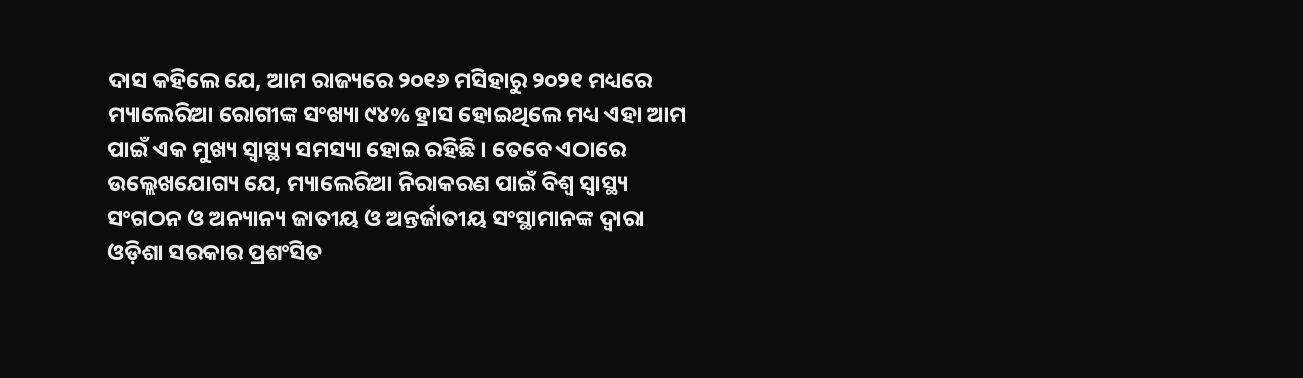ଦାସ କହିଲେ ଯେ, ଆମ ରାଜ୍ୟରେ ୨୦୧୬ ମସିହାରୁ ୨୦୨୧ ମଧ୍ୟରେ ମ୍ୟାଲେରିଆ ରୋଗୀଙ୍କ ସଂଖ୍ୟା ୯୪% ହ୍ରାସ ହୋଇଥିଲେ ମଧ୍ୟ ଏହା ଆମ ପାଇଁ ଏକ ମୁଖ୍ୟ ସ୍ୱାସ୍ଥ୍ୟ ସମସ୍ୟା ହୋଇ ରହିଛି । ତେବେ ଏଠାରେ ଉଲ୍ଲେଖଯୋଗ୍ୟ ଯେ, ମ୍ୟାଲେରିଆ ନିରାକରଣ ପାଇଁ ବିଶ୍ୱ ସ୍ୱାସ୍ଥ୍ୟ ସଂଗଠନ ଓ ଅନ୍ୟାନ୍ୟ ଜାତୀୟ ଓ ଅନ୍ତର୍ଜାତୀୟ ସଂସ୍ଥାମାନଙ୍କ ଦ୍ୱାରା ଓଡ଼ିଶା ସରକାର ପ୍ରଶଂସିତ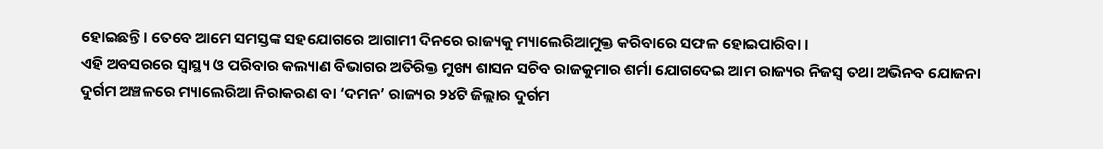ହୋଇଛନ୍ତି । ତେବେ ଆମେ ସମସ୍ତଙ୍କ ସହଯୋଗରେ ଆଗାମୀ ଦିନରେ ରାଜ୍ୟକୁ ମ୍ୟାଲେରିଆମୁକ୍ତ କରିବାରେ ସଫଳ ହୋଇପାରିବା ।
ଏହି ଅବସରରେ ସ୍ୱାସ୍ଥ୍ୟ ଓ ପରିବାର କଲ୍ୟାଣ ବିଭାଗର ଅତିରିକ୍ତ ମୁଖ୍ୟ ଶାସନ ସଚିବ ରାଜକୁମାର ଶର୍ମା ଯୋଗଦେଇ ଆମ ରାଜ୍ୟର ନିଜସ୍ୱ ତଥା ଅଭିନବ ଯୋଜନା ଦୁର୍ଗମ ଅଞ୍ଚଳରେ ମ୍ୟାଲେରିଆ ନିରାକରଣ ବା ‘ଦମନ’ ରାଜ୍ୟର ୨୪ଟି ଜିଲ୍ଲାର ଦୁର୍ଗମ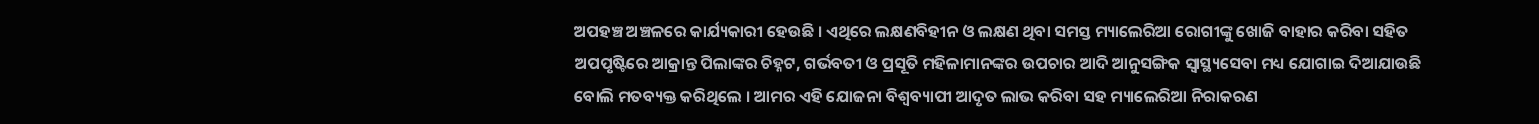ଅପହଞ୍ଚ ଅଞ୍ଚଳରେ କାର୍ଯ୍ୟକାରୀ ହେଉଛି । ଏଥିରେ ଲକ୍ଷଣବିହୀନ ଓ ଲକ୍ଷଣ ଥିବା ସମସ୍ତ ମ୍ୟାଲେରିଆ ରୋଗୀଙ୍କୁ ଖୋଜି ବାହାର କରିବା ସହିତ ଅପପୃଷ୍ଟିରେ ଆକ୍ରାନ୍ତ ପିଲାଙ୍କର ଚିହ୍ନଟ, ଗର୍ଭବତୀ ଓ ପ୍ରସୂତି ମହିଳାମାନଙ୍କର ଉପଚାର ଆଦି ଆନୁସଙ୍ଗିକ ସ୍ୱାସ୍ଥ୍ୟସେବା ମଧ୍ୟ ଯୋଗାଇ ଦିଆଯାଉଛି ବୋଲି ମତବ୍ୟକ୍ତ କରିଥିଲେ । ଆମର ଏହି ଯୋଜନା ବିଶ୍ୱବ୍ୟାପୀ ଆଦୃତ ଲାଭ କରିବା ସହ ମ୍ୟାଲେରିଆ ନିରାକରଣ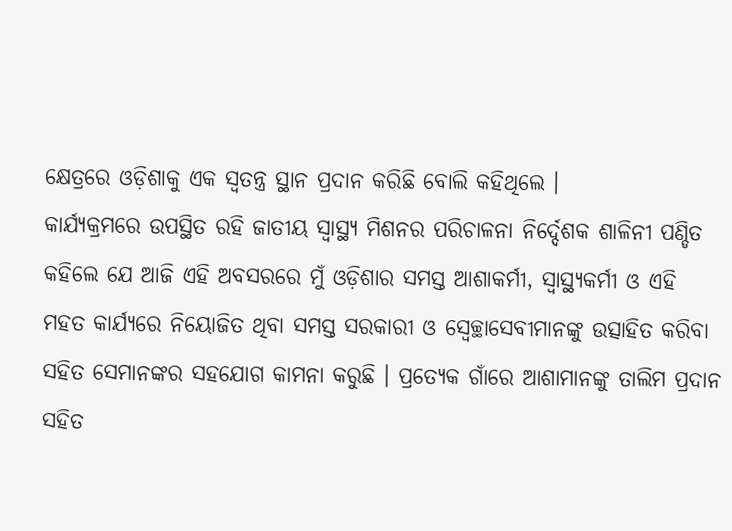କ୍ଷେତ୍ରରେ ଓଡ଼ିଶାକୁ ଏକ ସ୍ୱତନ୍ତ୍ର ସ୍ଥାନ ପ୍ରଦାନ କରିଛି ବୋଲି କହିଥିଲେ ।
କାର୍ଯ୍ୟକ୍ରମରେ ଉପସ୍ଥିତ ରହି ଜାତୀୟ ସ୍ୱାସ୍ଥ୍ୟ ମିଶନର ପରିଚାଳନା ନିର୍ଦ୍ଦେଶକ ଶାଳିନୀ ପଣ୍ଡିତ କହିଲେ ଯେ ଆଜି ଏହି ଅବସରରେ ମୁଁ ଓଡ଼ିଶାର ସମସ୍ତ ଆଶାକର୍ମୀ, ସ୍ୱାସ୍ଥ୍ୟକର୍ମୀ ଓ ଏହି ମହତ କାର୍ଯ୍ୟରେ ନିୟୋଜିତ ଥିବା ସମସ୍ତ ସରକାରୀ ଓ ସ୍ୱେଚ୍ଛାସେବୀମାନଙ୍କୁ ଉତ୍ସାହିତ କରିବା ସହିତ ସେମାନଙ୍କର ସହଯୋଗ କାମନା କରୁଛି । ପ୍ରତ୍ୟେକ ଗାଁରେ ଆଶାମାନଙ୍କୁ ତାଲିମ ପ୍ରଦାନ ସହିତ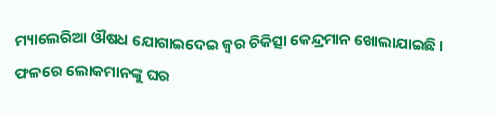ମ୍ୟାଲେରିଆ ଔଷଧ ଯୋଗାଇଦେଇ ଜ୍ୱର ଚିକିତ୍ସା କେନ୍ଦ୍ରମାନ ଖୋଲାଯାଇଛି । ଫଳରେ ଲୋକମାନଙ୍କୁ ଘର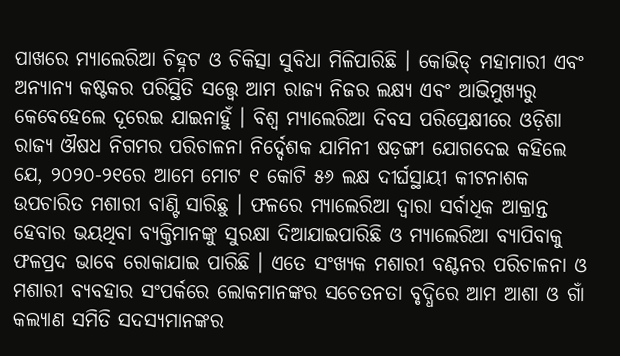ପାଖରେ ମ୍ୟାଲେରିଆ ଚିହ୍ନଟ ଓ ଚିକିତ୍ସା ସୁବିଧା ମିଳିପାରିଛି । କୋଭିଡ୍ ମହାମାରୀ ଏବଂ ଅନ୍ୟାନ୍ୟ କଷ୍ଟକର ପରିସ୍ଥିତି ସତ୍ତ୍ୱେ ଆମ ରାଜ୍ୟ ନିଜର ଲକ୍ଷ୍ୟ ଏବଂ ଆଭିମୁଖ୍ୟରୁ କେବେହେଲେ ଦୂରେଇ ଯାଇନାହୁଁ । ବିଶ୍ୱ ମ୍ୟାଲେରିଆ ଦିବସ ପରିପ୍ରେକ୍ଷୀରେ ଓଡ଼ିଶା ରାଜ୍ୟ ଔଷଧ ନିଗମର ପରିଚାଳନା ନିର୍ଦ୍ଦେଶକ ଯାମିନୀ ଷଡ଼ଙ୍ଗୀ ଯୋଗଦେଇ କହିଲେ ଯେ, ୨୦୨୦-୨୧ରେ ଆମେ ମୋଟ ୧ କୋଟି ୫୬ ଲକ୍ଷ ଦୀର୍ଘସ୍ଥାୟୀ କୀଟନାଶକ ଉପଚାରିତ ମଶାରୀ ବାଣ୍ଟି ସାରିଛୁ । ଫଳରେ ମ୍ୟାଲେରିଆ ଦ୍ୱାରା ସର୍ବାଧିକ ଆକ୍ରାନ୍ତ ହେବାର ଭୟଥିବା ବ୍ୟକ୍ତିମାନଙ୍କୁ ସୁରକ୍ଷା ଦିଆଯାଇପାରିଛି ଓ ମ୍ୟାଲେରିଆ ବ୍ୟାପିବାକୁ ଫଳପ୍ରଦ ଭାବେ ରୋକାଯାଇ ପାରିଛି । ଏତେ ସଂଖ୍ୟକ ମଶାରୀ ବଣ୍ଟନର ପରିଚାଳନା ଓ ମଶାରୀ ବ୍ୟବହାର ସଂପର୍କରେ ଲୋକମାନଙ୍କର ସଚେତନତା ବୃଦ୍ଧିରେ ଆମ ଆଶା ଓ ଗାଁ କଲ୍ୟାଣ ସମିତି ସଦସ୍ୟମାନଙ୍କର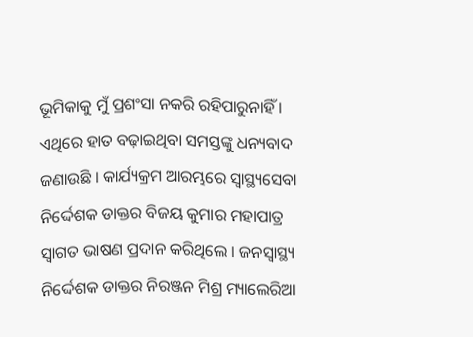ଭୂମିକାକୁ ମୁଁ ପ୍ରଶଂସା ନକରି ରହିପାରୁନାହିଁ । ଏଥିରେ ହାତ ବଢ଼ାଇଥିବା ସମସ୍ତଙ୍କୁ ଧନ୍ୟବାଦ ଜଣାଉଛି । କାର୍ଯ୍ୟକ୍ରମ ଆରମ୍ଭରେ ସ୍ୱାସ୍ଥ୍ୟସେବା ନିର୍ଦ୍ଦେଶକ ଡାକ୍ତର ବିଜୟ କୁମାର ମହାପାତ୍ର ସ୍ୱାଗତ ଭାଷଣ ପ୍ରଦାନ କରିଥିଲେ । ଜନସ୍ୱାସ୍ଥ୍ୟ ନିର୍ଦ୍ଦେଶକ ଡାକ୍ତର ନିରଞ୍ଜନ ମିଶ୍ର ମ୍ୟାଲେରିଆ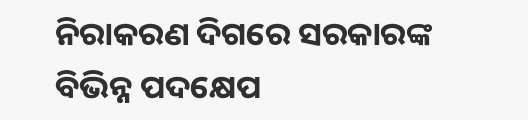ନିରାକରଣ ଦିଗରେ ସରକାରଙ୍କ ବିଭିନ୍ନ ପଦକ୍ଷେପ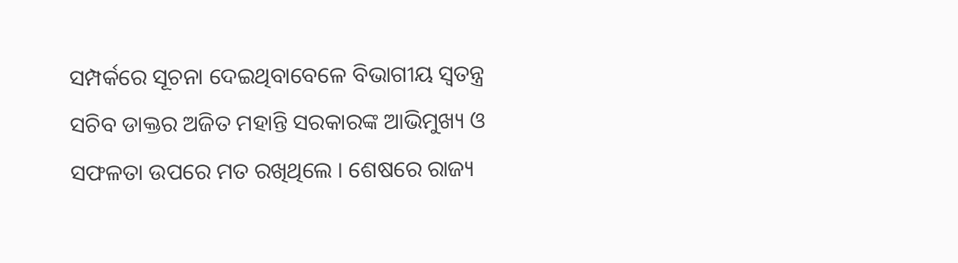ସମ୍ପର୍କରେ ସୂଚନା ଦେଇଥିବାବେଳେ ବିଭାଗୀୟ ସ୍ୱତନ୍ତ୍ର ସଚିବ ଡାକ୍ତର ଅଜିତ ମହାନ୍ତି ସରକାରଙ୍କ ଆଭିମୁଖ୍ୟ ଓ ସଫଳତା ଉପରେ ମତ ରଖିଥିଲେ । ଶେଷରେ ରାଜ୍ୟ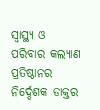ସ୍ୱାସ୍ଥ୍ୟ ଓ ପରିବାର କଲ୍ୟାଣ ପ୍ରତିଷ୍ଠାନର ନିର୍ଦ୍ଦେଶକ ଡାକ୍ତର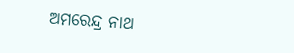ଅମରେନ୍ଦ୍ର ନାଥ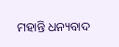ମହାନ୍ତି ଧନ୍ୟବାଦ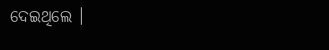ଦେଇଥିଲେ ।